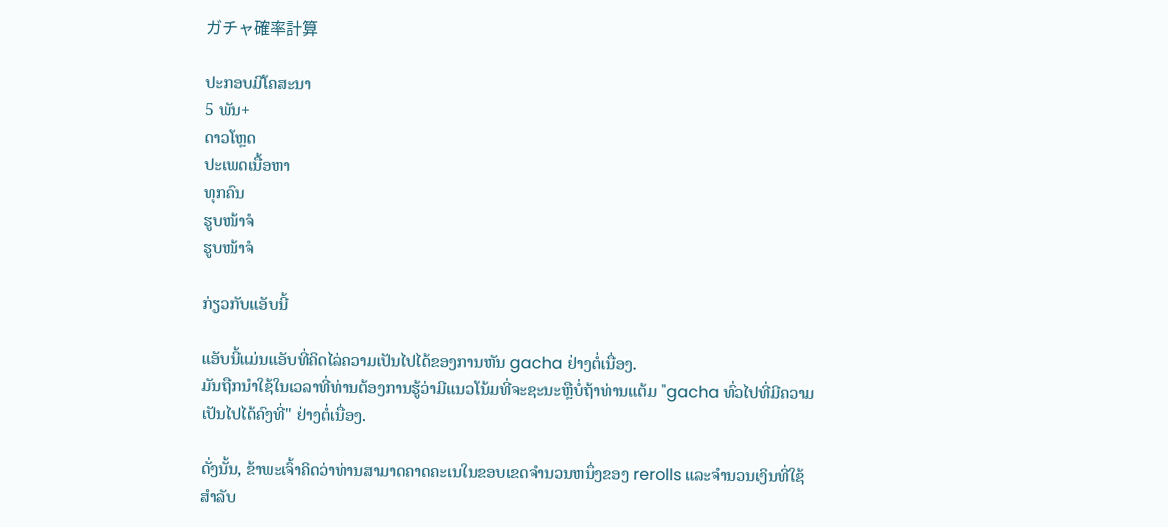ガチャ確率計算

ປະກອບມີໂຄສະນາ
5 ພັນ+
ດາວໂຫຼດ
ປະເພດເນື້ອຫາ
ທຸກຄົນ
ຮູບໜ້າຈໍ
ຮູບໜ້າຈໍ

ກ່ຽວກັບແອັບນີ້

ແອັບນີ້ແມ່ນແອັບທີ່ຄິດໄລ່ຄວາມເປັນໄປໄດ້ຂອງການຫັນ gacha ຢ່າງຕໍ່ເນື່ອງ.
ມັນຖືກນໍາໃຊ້ໃນເວລາທີ່ທ່ານຕ້ອງການຮູ້ວ່າມີແນວໂນ້ມທີ່ຈະຊະນະຫຼືບໍ່ຖ້າທ່ານແຕ້ມ "gacha ທົ່ວໄປທີ່ມີຄວາມເປັນໄປໄດ້ຄົງທີ່" ຢ່າງຕໍ່ເນື່ອງ.

ດັ່ງນັ້ນ, ຂ້າພະເຈົ້າຄິດວ່າທ່ານສາມາດຄາດຄະເນໃນຂອບເຂດຈໍານວນຫນຶ່ງຂອງ rerolls ແລະຈໍານວນເງິນທີ່ໃຊ້ສໍາລັບ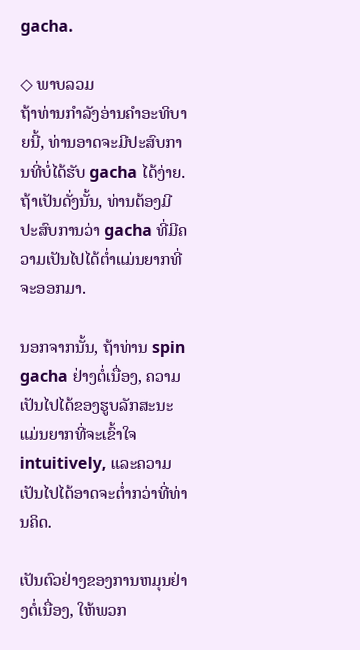gacha.

◇ ພາບລວມ
ຖ້າທ່ານກໍາລັງອ່ານຄໍາອະທິບາຍນີ້, ທ່ານອາດຈະມີປະສົບການທີ່ບໍ່ໄດ້ຮັບ gacha ໄດ້ງ່າຍ.
ຖ້າເປັນດັ່ງນັ້ນ, ທ່ານຕ້ອງມີປະສົບການວ່າ gacha ທີ່ມີຄວາມເປັນໄປໄດ້ຕ່ຳແມ່ນຍາກທີ່ຈະອອກມາ.

ນອກຈາກນັ້ນ, ຖ້າທ່ານ spin gacha ຢ່າງຕໍ່ເນື່ອງ, ຄວາມເປັນໄປໄດ້ຂອງຮູບລັກສະນະແມ່ນຍາກທີ່ຈະເຂົ້າໃຈ intuitively, ແລະຄວາມເປັນໄປໄດ້ອາດຈະຕ່ຳກວ່າທີ່ທ່ານຄິດ.

ເປັນຕົວຢ່າງຂອງການຫມຸນຢ່າງຕໍ່ເນື່ອງ, ໃຫ້ພວກ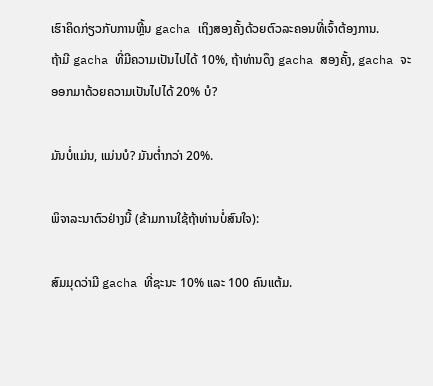ເຮົາຄິດກ່ຽວກັບການຫຼີ້ນ gacha ເຖິງສອງຄັ້ງດ້ວຍຕົວລະຄອນທີ່ເຈົ້າຕ້ອງການ.
ຖ້າມີ gacha ທີ່ມີຄວາມເປັນໄປໄດ້ 10%, ຖ້າທ່ານດຶງ gacha ສອງຄັ້ງ, gacha ຈະອອກມາດ້ວຍຄວາມເປັນໄປໄດ້ 20% ບໍ?

ມັນບໍ່ແມ່ນ, ແມ່ນບໍ? ມັນຕ່ຳກວ່າ 20%.

ພິຈາລະນາຕົວຢ່າງນີ້ (ຂ້າມການໃຊ້ຖ້າທ່ານບໍ່ສົນໃຈ):

ສົມມຸດວ່າມີ gacha ທີ່ຊະນະ 10% ແລະ 100 ຄົນແຕ້ມ.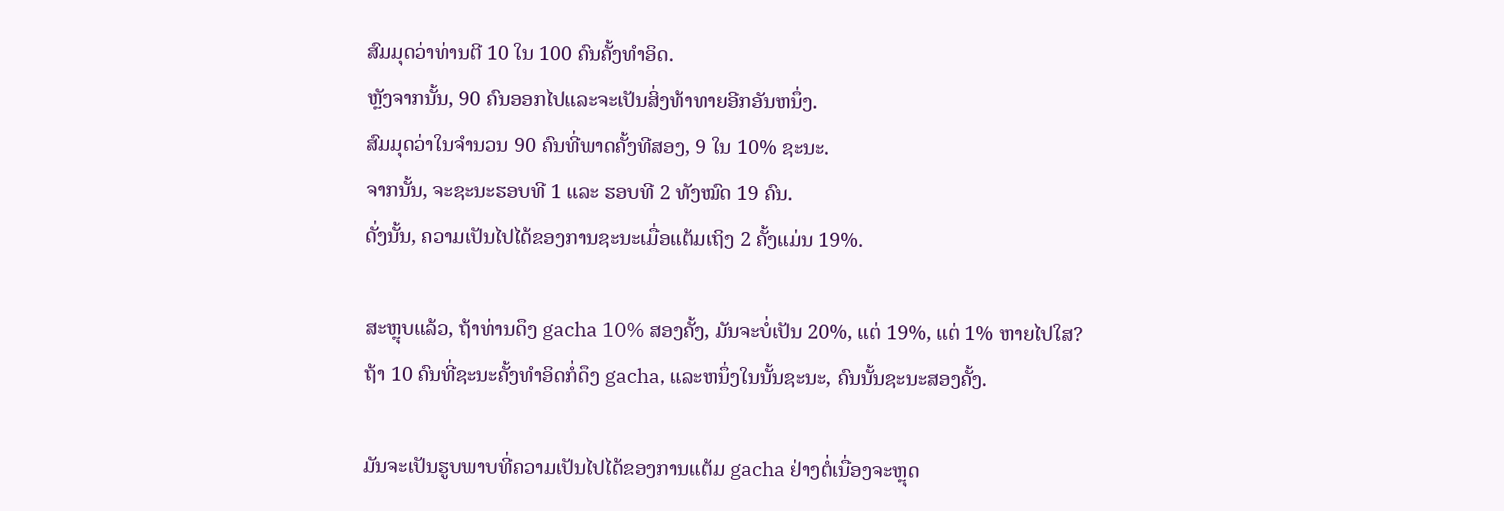ສົມມຸດວ່າທ່ານຕີ 10 ໃນ 100 ຄົນຄັ້ງທໍາອິດ.
ຫຼັງຈາກນັ້ນ, 90 ຄົນອອກໄປແລະຈະເປັນສິ່ງທ້າທາຍອີກອັນຫນຶ່ງ.
ສົມມຸດວ່າໃນຈໍານວນ 90 ຄົນທີ່ພາດຄັ້ງທີສອງ, 9 ໃນ 10% ຊະນະ.
ຈາກນັ້ນ, ຈະຊະນະຮອບທີ 1 ແລະ ຮອບທີ 2 ທັງໝົດ 19 ຄົນ.
ດັ່ງນັ້ນ, ຄວາມເປັນໄປໄດ້ຂອງການຊະນະເມື່ອແຕ້ມເຖິງ 2 ຄັ້ງແມ່ນ 19%.

ສະຫຼຸບແລ້ວ, ຖ້າທ່ານດຶງ gacha 10% ສອງຄັ້ງ, ມັນຈະບໍ່ເປັນ 20%, ແຕ່ 19%, ແຕ່ 1% ຫາຍໄປໃສ?
ຖ້າ 10 ຄົນທີ່ຊະນະຄັ້ງທໍາອິດກໍ່ດຶງ gacha, ແລະຫນຶ່ງໃນນັ້ນຊະນະ, ຄົນນັ້ນຊະນະສອງຄັ້ງ.

ມັນຈະເປັນຮູບພາບທີ່ຄວາມເປັນໄປໄດ້ຂອງການແຕ້ມ gacha ຢ່າງຕໍ່ເນື່ອງຈະຫຼຸດ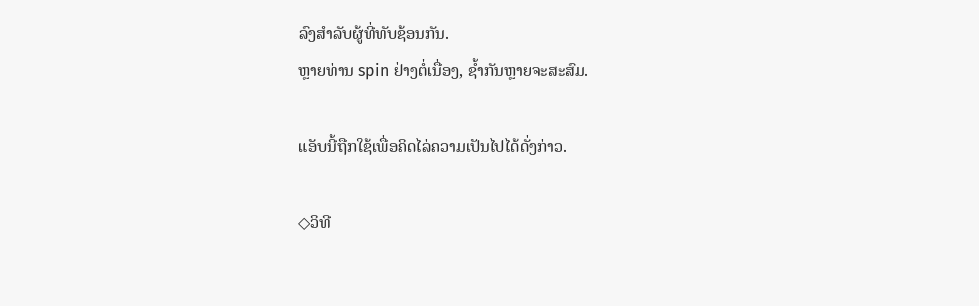ລົງສໍາລັບຜູ້ທີ່ທັບຊ້ອນກັນ.
ຫຼາຍທ່ານ spin ຢ່າງຕໍ່ເນື່ອງ, ຊ້ຳກັນຫຼາຍຈະສະສົມ.

ແອັບນີ້ຖືກໃຊ້ເພື່ອຄິດໄລ່ຄວາມເປັນໄປໄດ້ດັ່ງກ່າວ.

◇ວິທີ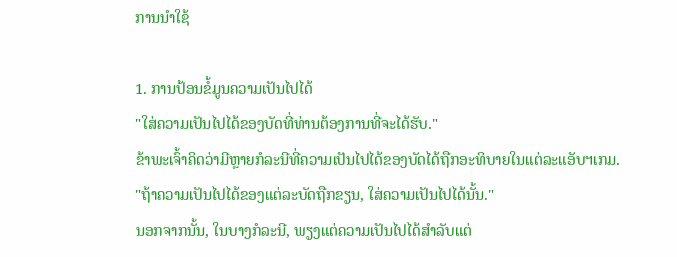ການນໍາໃຊ້

1. ການປ້ອນຂໍ້ມູນຄວາມເປັນໄປໄດ້
"ໃສ່ຄວາມເປັນໄປໄດ້ຂອງບັດທີ່ທ່ານຕ້ອງການທີ່ຈະໄດ້ຮັບ."
ຂ້າພະເຈົ້າຄິດວ່າມີຫຼາຍກໍລະນີທີ່ຄວາມເປັນໄປໄດ້ຂອງບັດໄດ້ຖືກອະທິບາຍໃນແຕ່ລະແອັບຯເກມ.
"ຖ້າຄວາມເປັນໄປໄດ້ຂອງແຕ່ລະບັດຖືກຂຽນ, ໃສ່ຄວາມເປັນໄປໄດ້ນັ້ນ."
ນອກຈາກນັ້ນ, ໃນບາງກໍລະນີ, ພຽງແຕ່ຄວາມເປັນໄປໄດ້ສໍາລັບແຕ່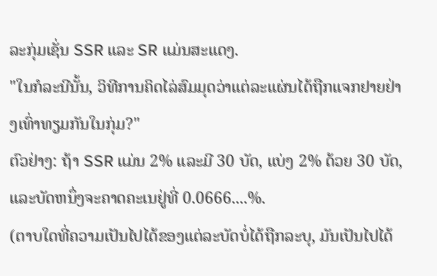ລະກຸ່ມເຊັ່ນ SSR ແລະ SR ແມ່ນສະແດງ.
"ໃນກໍລະນີນັ້ນ, ວິທີການຄິດໄລ່ສົມມຸດວ່າແຕ່ລະແຜ່ນໄດ້ຖືກແຈກຢາຍຢ່າງເທົ່າທຽມກັນໃນກຸ່ມ?"
ຕົວຢ່າງ: ຖ້າ SSR ແມ່ນ 2% ແລະມີ 30 ບັດ, ແບ່ງ 2% ດ້ວຍ 30 ບັດ, ແລະບັດຫນຶ່ງຈະຄາດຄະເນຢູ່ທີ່ 0.0666....%.
(ຕາບໃດທີ່ຄວາມເປັນໄປໄດ້ຂອງແຕ່ລະບັດບໍ່ໄດ້ຖືກລະບຸ, ມັນເປັນໄປໄດ້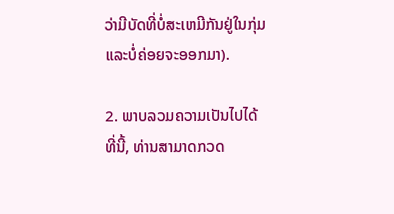ວ່າມີບັດທີ່ບໍ່ສະເຫມີກັນຢູ່ໃນກຸ່ມແລະບໍ່ຄ່ອຍຈະອອກມາ).

2. ພາບລວມຄວາມເປັນໄປໄດ້
ທີ່ນີ້, ທ່ານສາມາດກວດ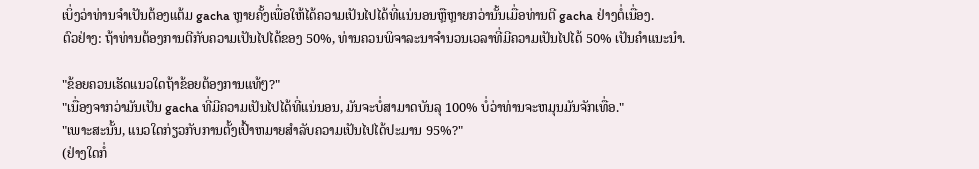ເບິ່ງວ່າທ່ານຈໍາເປັນຕ້ອງແຕ້ມ gacha ຫຼາຍຄັ້ງເພື່ອໃຫ້ໄດ້ຄວາມເປັນໄປໄດ້ທີ່ແນ່ນອນຫຼືຫຼາຍກວ່ານັ້ນເມື່ອທ່ານຕີ gacha ຢ່າງຕໍ່ເນື່ອງ.
ຕົວຢ່າງ: ຖ້າທ່ານຕ້ອງການຕີກັບຄວາມເປັນໄປໄດ້ຂອງ 50%, ທ່ານຄວນພິຈາລະນາຈໍານວນເວລາທີ່ມີຄວາມເປັນໄປໄດ້ 50% ເປັນຄໍາແນະນໍາ.

"ຂ້ອຍຄວນເຮັດແນວໃດຖ້າຂ້ອຍຕ້ອງການແທ້ໆ?"
"ເນື່ອງຈາກວ່າມັນເປັນ gacha ທີ່ມີຄວາມເປັນໄປໄດ້ທີ່ແນ່ນອນ, ມັນຈະບໍ່ສາມາດບັນລຸ 100% ບໍ່ວ່າທ່ານຈະຫມຸນມັນຈັກເທື່ອ."
"ເພາະສະນັ້ນ, ແນວໃດກ່ຽວກັບການຕັ້ງເປົ້າຫມາຍສໍາລັບຄວາມເປັນໄປໄດ້ປະມານ 95%?"
(ຢ່າງໃດກໍ່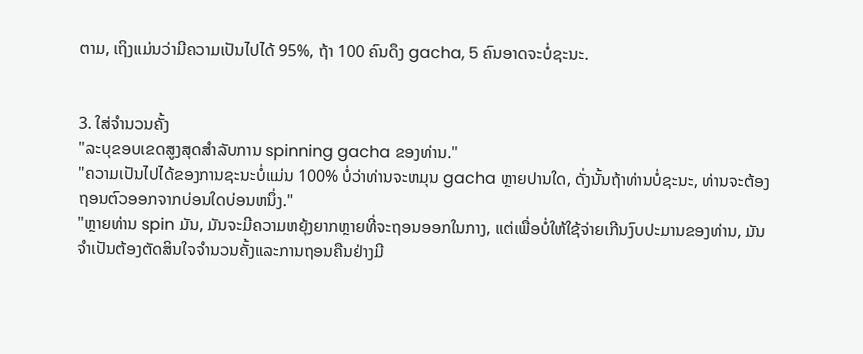ຕາມ, ເຖິງແມ່ນວ່າມີຄວາມເປັນໄປໄດ້ 95%, ຖ້າ 100 ຄົນດຶງ gacha, 5 ຄົນອາດຈະບໍ່ຊະນະ.


3. ໃສ່ຈໍານວນຄັ້ງ
"ລະບຸຂອບເຂດສູງສຸດສໍາລັບການ spinning gacha ຂອງທ່ານ."
"ຄວາມເປັນໄປໄດ້ຂອງການຊະນະບໍ່ແມ່ນ 100% ບໍ່ວ່າທ່ານຈະຫມຸນ gacha ຫຼາຍປານໃດ, ດັ່ງນັ້ນຖ້າທ່ານບໍ່ຊະນະ, ທ່ານຈະຕ້ອງຖອນຕົວອອກຈາກບ່ອນໃດບ່ອນຫນຶ່ງ."
"ຫຼາຍທ່ານ spin ມັນ, ມັນຈະມີຄວາມຫຍຸ້ງຍາກຫຼາຍທີ່ຈະຖອນອອກໃນກາງ, ແຕ່ເພື່ອບໍ່ໃຫ້ໃຊ້ຈ່າຍເກີນງົບປະມານຂອງທ່ານ, ມັນຈໍາເປັນຕ້ອງຕັດສິນໃຈຈໍານວນຄັ້ງແລະການຖອນຄືນຢ່າງມີ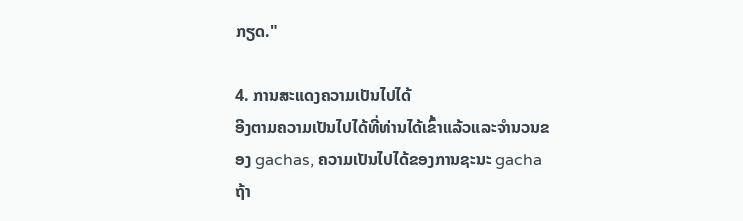ກຽດ."

4. ການສະແດງຄວາມເປັນໄປໄດ້
ອີງຕາມຄວາມເປັນໄປໄດ້ທີ່ທ່ານໄດ້ເຂົ້າແລ້ວແລະຈໍານວນຂອງ gachas, ຄວາມເປັນໄປໄດ້ຂອງການຊະນະ gacha ຖ້າ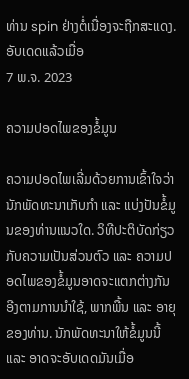ທ່ານ spin ຢ່າງຕໍ່ເນື່ອງຈະຖືກສະແດງ.
ອັບເດດແລ້ວເມື່ອ
7 ພ.ຈ. 2023

ຄວາມປອດໄພຂອງຂໍ້ມູນ

ຄວາມປອດໄພເລີ່ມດ້ວຍການເຂົ້າໃຈວ່ານັກພັດທະນາເກັບກຳ ແລະ ແບ່ງປັນຂໍ້ມູນຂອງທ່ານແນວໃດ. ວິທີປະຕິບັດກ່ຽວກັບຄວາມເປັນສ່ວນຕົວ ແລະ ຄວາມປອດໄພຂອງຂໍ້ມູນອາດຈະແຕກຕ່າງກັນອີງຕາມການນຳໃຊ້, ພາກພື້ນ ແລະ ອາຍຸຂອງທ່ານ. ນັກພັດທະນາໃຫ້ຂໍ້ມູນນີ້ ແລະ ອາດຈະອັບເດດມັນເມື່ອ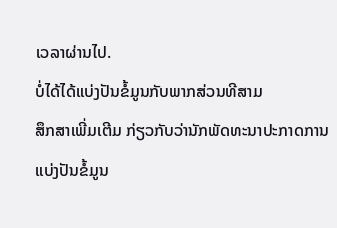ເວລາຜ່ານໄປ.
ບໍ່ໄດ້ໄດ້ແບ່ງປັນຂໍ້ມູນກັບພາກສ່ວນທີສາມ
ສຶກສາເພີ່ມເຕີມ ກ່ຽວກັບວ່ານັກພັດທະນາປະກາດການແບ່ງປັນຂໍ້ມູນ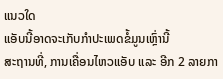ແນວໃດ
ແອັບນີ້ອາດຈະເກັບກຳປະເພດຂໍ້ມູນເຫຼົ່ານີ້
ສະຖານທີ່, ການເຄື່ອນໄຫວແອັບ ແລະ ອີກ 2 ລາຍກາ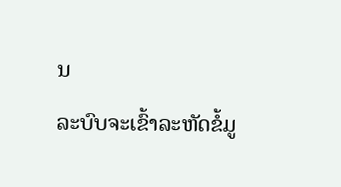ນ
ລະບົບຈະເຂົ້າລະຫັດຂໍ້ມູ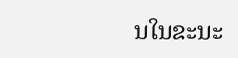ນໃນຂະນະ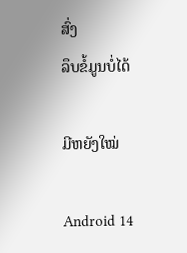ສົ່ງ
ລຶບຂໍ້ມູນບໍ່ໄດ້

ມີຫຍັງໃໝ່

Android 14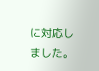に対応しました。